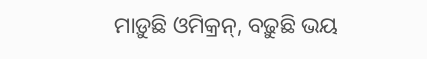ମାଡ଼ୁଛି ଓମିକ୍ରନ୍, ବଢ଼ୁଛି ଭୟ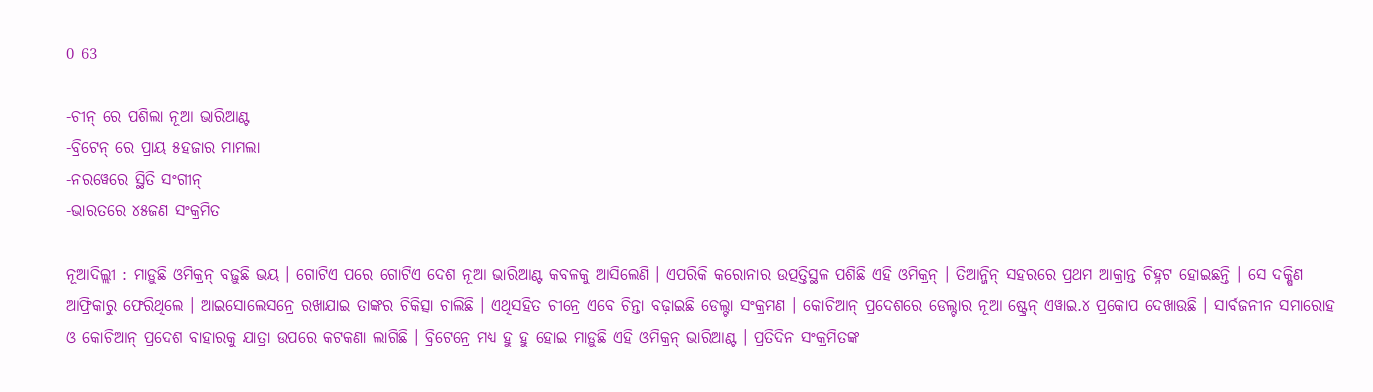0 63

-ଚୀନ୍ ରେ ପଶିଲା ନୂଆ ଭାରିଆଣ୍ଟ
-ବ୍ରିଟେନ୍ ରେ ପ୍ରାୟ ୫ହଜାର ମାମଲା
-ନରୱେରେ ସ୍ଥିତି ସଂଗୀନ୍
-ଭାରତରେ ୪୫ଜଣ ସଂକ୍ରମିତ

ନୂଆଦିଲ୍ଲୀ : ମାଡ଼ୁଛି ଓମିକ୍ରନ୍ ବଢ଼ୁଛି ଭୟ । ଗୋଟିଏ ପରେ ଗୋଟିଏ ଦେଶ ନୂଆ ଭାରିଆଣ୍ଟ କବଳକୁ ଆସିଲେଣି । ଏପରିକି କରୋନାର ଉତ୍ପତ୍ତିସ୍ଥଳ ପଶିଛି ଏହି ଓମିକ୍ରନ୍ । ତିଆନ୍ଜିନ୍ ସହରରେ ପ୍ରଥମ ଆକ୍ରାନ୍ତ ଚିହ୍ନଟ ହୋଇଛନ୍ତି । ସେ ଦକ୍ଷିଣ ଆଫ୍ରିକାରୁ ଫେରିଥିଲେ । ଆଇସୋଲେସନ୍ରେ ରଖାଯାଇ ତାଙ୍କର ଚିକିତ୍ସା ଚାଲିଛି । ଏଥିସହିତ ଚୀନ୍ରେ ଏବେ ଚିନ୍ତା ବଢ଼ାଇଛି ଡେଲ୍ଟା ସଂକ୍ରମଣ । କୋଚିଆନ୍ ପ୍ରଦେଶରେ ଡେଲ୍ଟାର ନୂଆ ଷ୍ଟ୍ରେନ୍ ଏୱାଇ.୪ ପ୍ରକୋପ ଦେଖାଉଛି । ସାର୍ବଜନୀନ ସମାରୋହ ଓ କୋଚିଆନ୍ ପ୍ରଦେଶ ବାହାରକୁ ଯାତ୍ରା ଉପରେ କଟକଣା ଲାଗିଛି । ବ୍ରିଟେନ୍ରେ ମଧ୍ୟ ହୁ ହୁ ହୋଇ ମାଡ଼ୁଛି ଏହି ଓମିକ୍ରନ୍ ଭାରିଆଣ୍ଟ । ପ୍ରତିଦିନ ସଂକ୍ରମିତଙ୍କ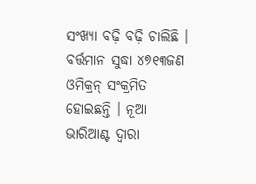ସଂଖ୍ୟା ବଢ଼ି ବଢ଼ି ଚାଲିଛି । ବର୍ତ୍ତମାନ ସୁଦ୍ଧା ୪୭୧୩ଜଣ ଓମିକ୍ରନ୍ ସଂକ୍ରମିତ ହୋଇଛନ୍ତି । ନୂଆ ଭାରିଆଣ୍ଟ ଦ୍ୱାରା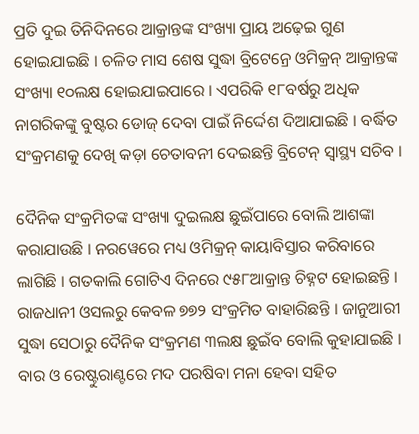ପ୍ରତି ଦୁଇ ତିନିଦିନରେ ଆକ୍ରାନ୍ତଙ୍କ ସଂଖ୍ୟା ପ୍ରାୟ ଅଢ଼େଇ ଗୁଣ ହୋଇଯାଇଛି । ଚଳିତ ମାସ ଶେଷ ସୁଦ୍ଧା ବ୍ରିଟେନ୍ରେ ଓମିକ୍ରନ୍ ଆକ୍ରାନ୍ତଙ୍କ ସଂଖ୍ୟା ୧୦ଲକ୍ଷ ହୋଇଯାଇପାରେ । ଏପରିକି ୧୮ବର୍ଷରୁ ଅଧିକ ନାଗରିକଙ୍କୁ ବୁଷ୍ଟର ଡୋଜ୍ ଦେବା ପାଇଁ ନିର୍ଦ୍ଦେଶ ଦିଆଯାଇଛି । ବର୍ଦ୍ଧିତ ସଂକ୍ରମଣକୁ ଦେଖି କଡ଼ା ଚେତାବନୀ ଦେଇଛନ୍ତି ବ୍ରିଟେନ୍ ସ୍ୱାସ୍ଥ୍ୟ ସଚିବ ।

ଦୈନିକ ସଂକ୍ରମିତଙ୍କ ସଂଖ୍ୟା ଦୁଇଲକ୍ଷ ଛୁଇଁପାରେ ବୋଲି ଆଶଙ୍କା କରାଯାଉଛି । ନରୱେରେ ମଧ୍ୟ ଓମିକ୍ରନ୍ କାୟାବିସ୍ତାର କରିବାରେ ଲାଗିଛି । ଗତକାଲି ଗୋଟିଏ ଦିନରେ ୯୫୮ଆକ୍ରାନ୍ତ ଚିହ୍ନଟ ହୋଇଛନ୍ତି । ରାଜଧାନୀ ଓସଲରୁ କେବଳ ୭୭୨ ସଂକ୍ରମିତ ବାହାରିଛନ୍ତି । ଜାନୁଆରୀ ସୁଦ୍ଧା ସେଠାରୁ ଦୈନିକ ସଂକ୍ରମଣ ୩ଲକ୍ଷ ଛୁଇଁବ ବୋଲି କୁହାଯାଇଛି । ବାର ଓ ରେଷ୍ଟୁରାଣ୍ଟରେ ମଦ ପରଷିବା ମନା ହେବା ସହିତ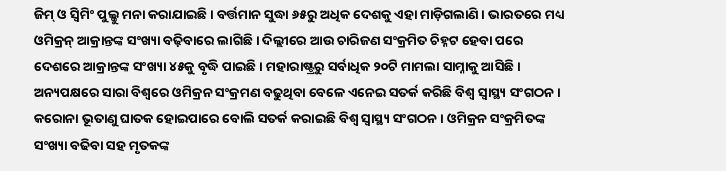ଜିମ୍ ଓ ସ୍ୱିମିଂ ପୁଲ୍କୁ ମନା କରାଯାଇଛି । ବର୍ତ୍ତମାନ ସୁଦ୍ଧା ୬୫ରୁ ଅଧିକ ଦେଶକୁ ଏହା ମାଡ଼ିଗଲାଣି । ଭାରତରେ ମଧ୍ୟ ଓମିକ୍ରନ୍ ଆକ୍ରାନ୍ତଙ୍କ ସଂଖ୍ୟା ବଢ଼ିବାରେ ଲାଗିଛି । ଦିଲ୍ଲୀରେ ଆଉ ଚାରିଜଣ ସଂକ୍ରମିତ ଚିହ୍ନଟ ହେବା ପରେ ଦେଶରେ ଆକ୍ରାନ୍ତଙ୍କ ସଂଖ୍ୟା ୪୫କୁ ବୃଦ୍ଧି ପାଇଛି । ମହାରାଷ୍ଟ୍ରରୁ ସର୍ବାଧିକ ୨୦ଟି ମାମଲା ସାମ୍ନାକୁ ଆସିଛି । ଅନ୍ୟପକ୍ଷରେ ସାରା ବିଶ୍ୱରେ ଓମିକ୍ରନ ସଂକ୍ରମଣ ବଢୁଥିବା ବେଳେ ଏନେଇ ସତର୍କ କରିଛି ବିଶ୍ୱ ସ୍ୱାସ୍ଥ୍ୟ ସଂଗଠନ । କରୋନା ଭୂତାଣୁ ଘାତକ ହୋଇପାରେ ବୋଲି ସତର୍କ କରାଇଛି ବିଶ୍ୱ ସ୍ୱାସ୍ଥ୍ୟ ସଂଗଠନ । ଓମିକ୍ରନ ସଂକ୍ରମିତଙ୍କ ସଂଖ୍ୟା ବଢିବା ସହ ମୃତକଙ୍କ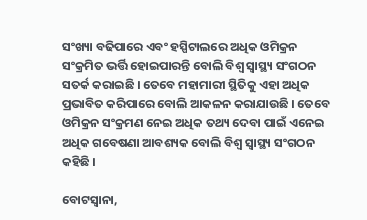ସଂଖ୍ୟା ବଢିପାରେ ଏବଂ ହସ୍ପିଟାଲରେ ଅଧିକ ଓମିକ୍ରନ ସଂକ୍ରମିତ ଭର୍ତ୍ତି ହୋଇପାରନ୍ତି ବୋଲି ବିଶ୍ୱ ସ୍ୱାସ୍ଥ୍ୟ ସଂଗଠନ ସତର୍କ କରାଇଛି । ତେବେ ମହାମାରୀ ସ୍ଥିତିକୁ ଏହା ଅଧିକ ପ୍ରଭାବିତ କରିପାରେ ବୋଲି ଆକଳନ କରାଯାଉଛି । ତେବେ ଓମିକ୍ରନ ସଂକ୍ରମଣ ନେଇ ଅଧିକ ତଥ୍ୟ ଦେବା ପାଇଁ ଏନେଇ ଅଧିକ ଗବେଷଣା ଆବଶ୍ୟକ ବୋଲି ବିଶ୍ୱ ସ୍ୱାସ୍ଥ୍ୟ ସଂଗଠନ କହିଛି ।

ବୋଟସ୍ୱାନା,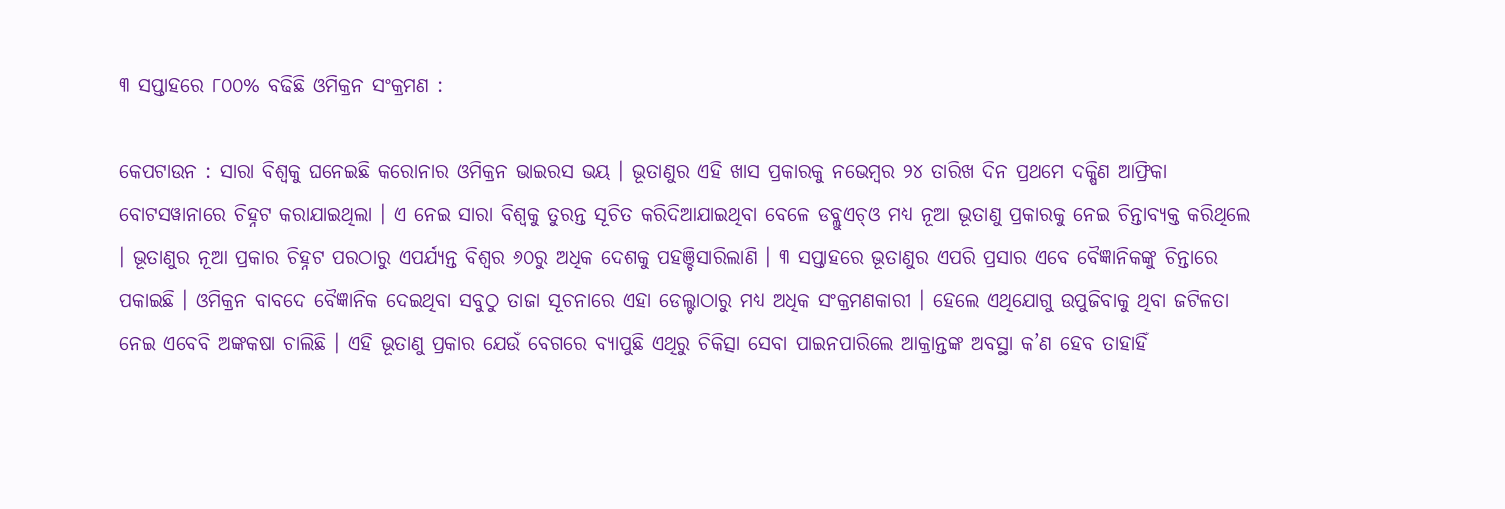୩ ସପ୍ତାହରେ ୮୦୦% ବଢିଛି ଓମିକ୍ରନ ସଂକ୍ରମଣ :

କେପଟାଉନ : ସାରା ବିଶ୍ୱକୁ ଘନେଇଛି କରୋନାର ଓମିକ୍ରନ ଭାଇରସ ଭୟ । ଭୂତାଣୁର ଏହି ଖାସ ପ୍ରକାରକୁ ନଭେମ୍ବର ୨୪ ତାରିଖ ଦିନ ପ୍ରଥମେ ଦକ୍ଷିଣ ଆଫ୍ରିକା ବୋଟସୱାନାରେ ଚିହ୍ନଟ କରାଯାଇଥିଲା । ଏ ନେଇ ସାରା ବିଶ୍ୱକୁ ତୁରନ୍ତ ସୂଚିତ କରିଦିଆଯାଇଥିବା ବେଳେ ଡବ୍ଲୁଏଚ୍ଓ ମଧ୍ୟ ନୂଆ ଭୂତାଣୁ ପ୍ରକାରକୁ ନେଇ ଚିନ୍ତାବ୍ୟକ୍ତ କରିଥିଲେ । ଭୂତାଣୁର ନୂଆ ପ୍ରକାର ଚିହ୍ନଟ ପରଠାରୁ ଏପର୍ଯ୍ୟନ୍ତ ବିଶ୍ୱର ୬୦ରୁ ଅଧିକ ଦେଶକୁ ପହଞ୍ଚିସାରିଲାଣି । ୩ ସପ୍ତାହରେ ଭୂତାଣୁର ଏପରି ପ୍ରସାର ଏବେ ବୈଜ୍ଞାନିକଙ୍କୁ ଚିନ୍ତାରେ ପକାଇଛି । ଓମିକ୍ରନ ବାବଦେ ବୈଜ୍ଞାନିକ ଦେଇଥିବା ସବୁଠୁ ତାଜା ସୂଚନାରେ ଏହା ଡେଲ୍ଟାଠାରୁ ମଧ୍ୟ ଅଧିକ ସଂକ୍ରମଣକାରୀ । ହେଲେ ଏଥିଯୋଗୁ ଉପୁଜିବାକୁ ଥିବା ଜଟିଳତା ନେଇ ଏବେବି ଅଙ୍କକଷା ଚାଲିଛି । ଏହି ଭୂତାଣୁ ପ୍ରକାର ଯେଉଁ ବେଗରେ ବ୍ୟାପୁଛି ଏଥିରୁ ଚିକିତ୍ସା ସେବା ପାଇନପାରିଲେ ଆକ୍ରାନ୍ତଙ୍କ ଅବସ୍ଥା କ’ଣ ହେବ ତାହାହିଁ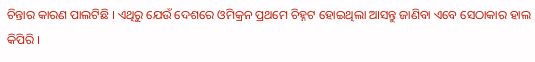ଚିନ୍ତାର କାରଣ ପାଲଟିଛି । ଏଥିରୁ ଯେଉଁ ଦେଶରେ ଓମିକ୍ରନ ପ୍ରଥମେ ଚିହ୍ନଟ ହୋଇଥିଲା ଆସନ୍ତୁ ଜାଣିବା ଏବେ ସେଠାକାର ହାଲ କିପିରି ।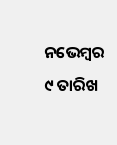ନଭେମ୍ବର ୯ ତାରିଖ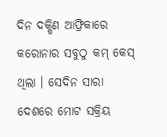ଦିନ ଦକ୍ଷିଣ ଆଫ୍ରିକାରେ କରୋନାର ସବୁଠୁ କମ୍ କେସ୍ ଥିଲା । ସେଦିନ ସାରା ଦେଶରେ ମୋଟ ସକ୍ରିୟ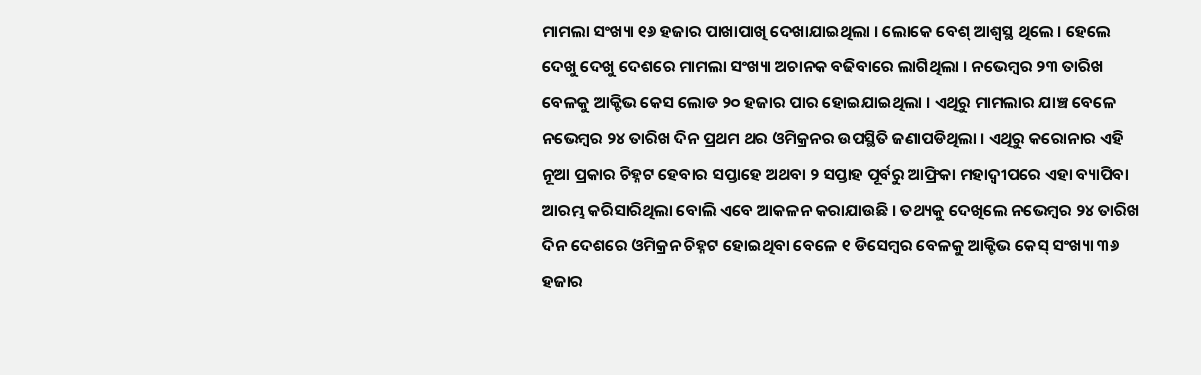ମାମଲା ସଂଖ୍ୟା ୧୬ ହଜାର ପାଖାପାଖି ଦେଖାଯାଇଥିଲା । ଲୋକେ ବେଶ୍ ଆଶ୍ୱସ୍ଥ ଥିଲେ । ହେଲେ ଦେଖୁ ଦେଖୁ ଦେଶରେ ମାମଲା ସଂଖ୍ୟା ଅଚାନକ ବଢିବାରେ ଲାଗିଥିଲା । ନଭେମ୍ବର ୨୩ ତାରିଖ ବେଳକୁ ଆକ୍ଟିଭ କେସ ଲୋଡ ୨୦ ହଜାର ପାର ହୋଇଯାଇଥିଲା । ଏଥିରୁ ମାମଲାର ଯାଞ୍ଚ ବେଳେ ନଭେମ୍ବର ୨୪ ତାରିଖ ଦିନ ପ୍ରଥମ ଥର ଓମିକ୍ରନର ଉପସ୍ଥିତି ଜଣାପଡିଥିଲା । ଏଥିରୁ କରୋନାର ଏହି ନୂଆ ପ୍ରକାର ଚିହ୍ନଟ ହେବାର ସପ୍ତାହେ ଅଥବା ୨ ସପ୍ତାହ ପୂର୍ବରୁ ଆଫ୍ରିକା ମହାଦ୍ୱୀପରେ ଏହା ବ୍ୟାପିବା ଆରମ୍ଭ କରିସାରିଥିଲା ବୋଲି ଏବେ ଆକଳନ କରାଯାଉଛି । ତଥ୍ୟକୁ ଦେଖିଲେ ନଭେମ୍ବର ୨୪ ତାରିଖ ଦିନ ଦେଶରେ ଓମିକ୍ରନ ଚିହ୍ନଟ ହୋଇଥିବା ବେଳେ ୧ ଡିସେମ୍ବର ବେଳକୁ ଆକ୍ଟିଭ କେସ୍ ସଂଖ୍ୟା ୩୬ ହଜାର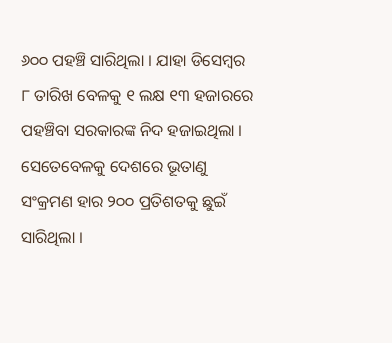୬୦୦ ପହଞ୍ଚି ସାରିଥିଲା । ଯାହା ଡିସେମ୍ବର ୮ ତାରିଖ ବେଳକୁ ୧ ଲକ୍ଷ ୧୩ ହଜାରରେ ପହଞ୍ଚିବା ସରକାରଙ୍କ ନିଦ ହଜାଇଥିଲା । ସେତେବେଳକୁ ଦେଶରେ ଭୂତାଣୁ ସଂକ୍ରମଣ ହାର ୨୦୦ ପ୍ରତିଶତକୁ ଛୁଇଁ ସାରିଥିଲା ।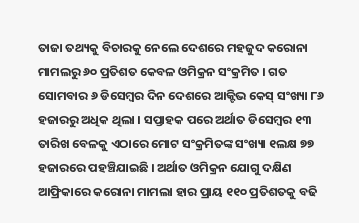ତାଜା ତଥ୍ୟକୁ ବିଚାରକୁ ନେଲେ ଦେଶରେ ମହଜୁଦ କରୋନା ମାମଲରୁ ୬୦ ପ୍ରତିଶତ କେବଳ ଓମିକ୍ରନ ସଂକ୍ରମିତ । ଗତ ସୋମବାର ୬ ଡିସେମ୍ବର ଦିନ ଦେଶରେ ଆକ୍ଟିଭ କେସ୍ ସଂଖ୍ୟା ୮୬ ହଜାରରୁ ଅଧିକ ଥିଲା । ସପ୍ତାହକ ପରେ ଅର୍ଥାତ ଡିସେମ୍ବର ୧୩ ତାରିଖ ବେଳକୁ ଏଠାରେ ମୋଟ ସଂକ୍ରମିତଙ୍କ ସଂଖ୍ୟା ୧ଲକ୍ଷ ୭୭ ହଜାରରେ ପହଞ୍ଚିଯାଇଛି । ଅର୍ଥାତ ଓମିକ୍ରନ ଯୋଗୁ ଦକ୍ଷିଣ ଆଫ୍ରିକାରେ କରୋନା ମାମଲା ହାର ପ୍ରାୟ ୧୧୦ ପ୍ରତିଶତକୁ ବଢି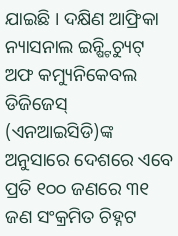ଯାଇଛି । ଦକ୍ଷିଣ ଆଫ୍ରିକା ନ୍ୟାସନାଲ ଇନ୍ଷ୍ଟିଚ୍ୟୁଟ୍ ଅଫ କମ୍ୟୁନିକେବଲ ଡିଜିଜେସ୍ (ଏନଆଇସିଡି)ଙ୍କ ଅନୁସାରେ ଦେଶରେ ଏବେ ପ୍ରତି ୧୦୦ ଜଣରେ ୩୧ ଜଣ ସଂକ୍ରମିତ ଚିହ୍ନଟ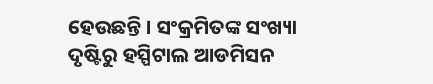ହେଉଛନ୍ତି । ସଂକ୍ରମିତଙ୍କ ସଂଖ୍ୟା ଦୃଷ୍ଟିରୁ ହସ୍ପିଟାଲ ଆଡମିସନ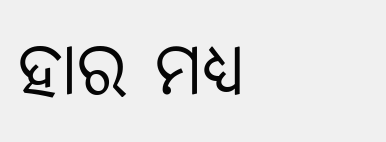ହାର ମଧ୍ୟ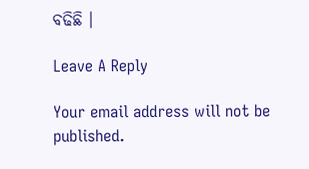ବଢିଛି ।

Leave A Reply

Your email address will not be published.